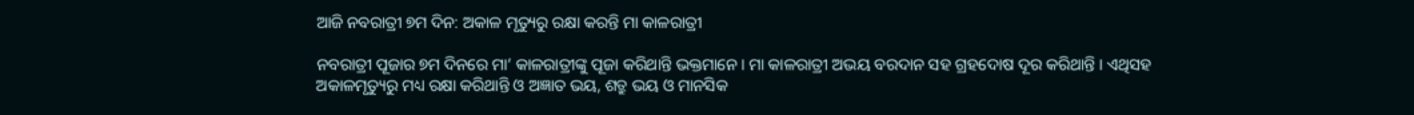ଆଜି ନବରାତ୍ରୀ ୭ମ ଦିନ: ଅକାଳ ମୃତ୍ୟୁରୁ ରକ୍ଷା କରନ୍ତି ମା କାଳରାତ୍ରୀ

ନବରାତ୍ରୀ ପୂଜାର ୭ମ ଦିନରେ ମା’ କାଳରାତ୍ରୀଙ୍କୁ ପୂଜା କରିଥାନ୍ତି ଭକ୍ତମାନେ । ମା କାଳରାତ୍ରୀ ଅଭୟ ବରଦାନ ସହ ଗ୍ରହଦୋଷ ଦୂର କରିଥାନ୍ତି । ଏଥିସହ ଅକାଳମୃତ୍ୟୁରୁ ମଧ୍ୟ ରକ୍ଷା କରିଥାନ୍ତି ଓ ଅଜ୍ଞାତ ଭୟ, ଶତ୍ରୁ ଭୟ ଓ ମାନସିକ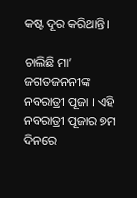କଷ୍ଟ ଦୂର କରିଥାନ୍ତି।

ଚାଲିଛି ମା’ ଜଗତଜନନୀଙ୍କ ନବରାତ୍ରୀ ପୂଜା । ଏହି ନବରାତ୍ରୀ ପୂଜାର ୭ମ ଦିନରେ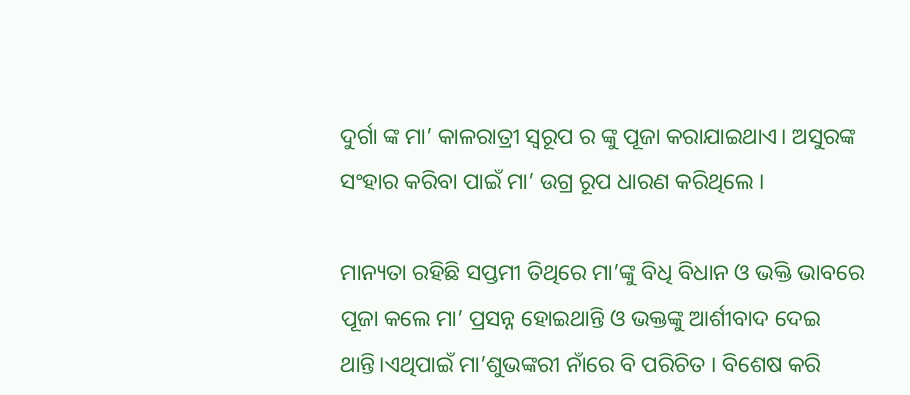ଦୁର୍ଗା ଙ୍କ ମା’ କାଳରାତ୍ରୀ ସ୍ୱରୂପ ର ଙ୍କୁ ପୂଜା କରାଯାଇଥାଏ। ଅସୁରଙ୍କ ସଂହାର କରିବା ପାଇଁ ମା’ ଉଗ୍ର ରୂପ ଧାରଣ କରିଥିଲେ ।

ମାନ୍ୟତା ରହିଛି ସପ୍ତମୀ ତିଥିରେ ମା’ଙ୍କୁ ବିଧି ବିଧାନ ଓ ଭକ୍ତି ଭାବରେ ପୂଜା କଲେ ମା’ ପ୍ରସନ୍ନ ହୋଇଥାନ୍ତି ଓ ଭକ୍ତଙ୍କୁ ଆର୍ଶୀବାଦ ଦେଇ ଥାନ୍ତି।ଏଥିପାଇଁ ମା’ଶୁଭଙ୍କରୀ ନାଁରେ ବି ପରିଚିତ । ବିଶେଷ କରି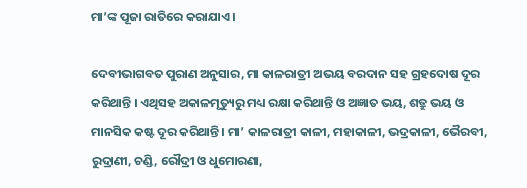ମା’ଙ୍କ ପୂଜା ରାତିରେ କରାଯାଏ ।

ଦେବୀଭାଗବତ ପୁରାଣ ଅନୁସାର, ମା କାଳରାତ୍ରୀ ଅଭୟ ବରଦାନ ସହ ଗ୍ରହଦୋଷ ଦୂର କରିଥାନ୍ତି । ଏଥିସହ ଅକାଳମୃତ୍ୟୁରୁ ମଧ୍ୟ ରକ୍ଷା କରିଥାନ୍ତି ଓ ଅଜ୍ଞାତ ଭୟ, ଶତ୍ରୁ ଭୟ ଓ ମାନସିକ କଷ୍ଟ ଦୂର କରିଥାନ୍ତି। ମା’ କାଳରାତ୍ରୀ କାଳୀ, ମହାକାଳୀ, ଭଦ୍ରକାଳୀ, ଭୈରବୀ, ରୁଦ୍ରାଣୀ, ଚଣ୍ଡି, ରୌଦ୍ରୀ ଓ ଧୁମୋରଣା,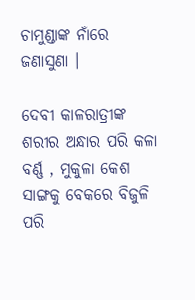ଚାମୁଣ୍ଡାଙ୍କ ନାଁରେ ଜଣାସୁଣା ।

ଦେବୀ କାଳରାତ୍ରୀଙ୍କ ଶରୀର ଅନ୍ଧାର ପରି କଳା ବର୍ଣ୍ଣ , ମୁକୁଳା କେଶ ସାଙ୍ଗକୁ ବେକରେ ବିଜୁଳି ପରି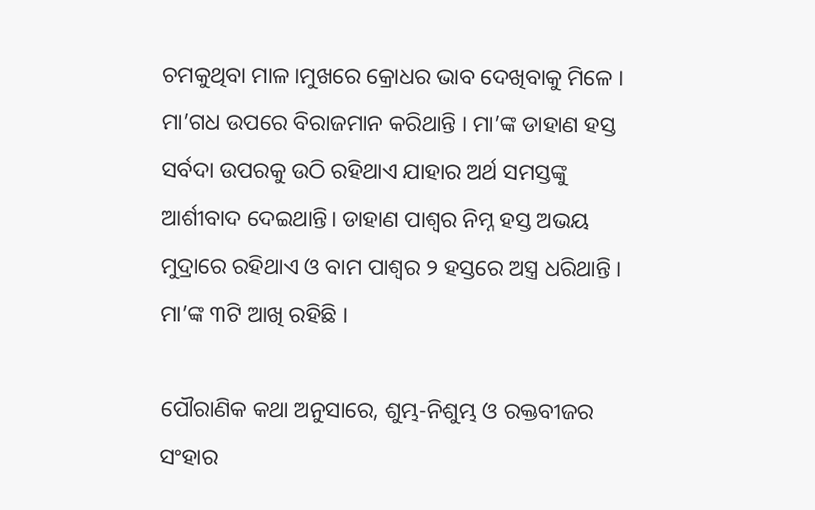ଚମକୁଥିବା ମାଳ।ମୁଖରେ କ୍ରୋଧର ଭାବ ଦେଖିବାକୁ ମିଳେ । ମା’ଗଧ ଉପରେ ବିରାଜମାନ କରିଥାନ୍ତି । ମା’ଙ୍କ ଡାହାଣ ହସ୍ତ ସର୍ବଦା ଉପରକୁ ଉଠି ରହିଥାଏ ଯାହାର ଅର୍ଥ ସମସ୍ତଙ୍କୁ ଆର୍ଶୀବାଦ ଦେଇଥାନ୍ତି। ଡାହାଣ ପାଶ୍ବର ନିମ୍ନ ହସ୍ତ ଅଭୟ ମୁଦ୍ରାରେ ରହିଥାଏ ଓ ବାମ ପାଶ୍ବର ୨ ହସ୍ତରେ ଅସ୍ତ୍ର ଧରିଥାନ୍ତି । ମା’ଙ୍କ ୩ଟି ଆଖି ରହିଛି ।

ପୌରାଣିକ କଥା ଅନୁସାରେ, ଶୁମ୍ଭ-ନିଶୁମ୍ଭ ଓ ରକ୍ତବୀଜର ସଂହାର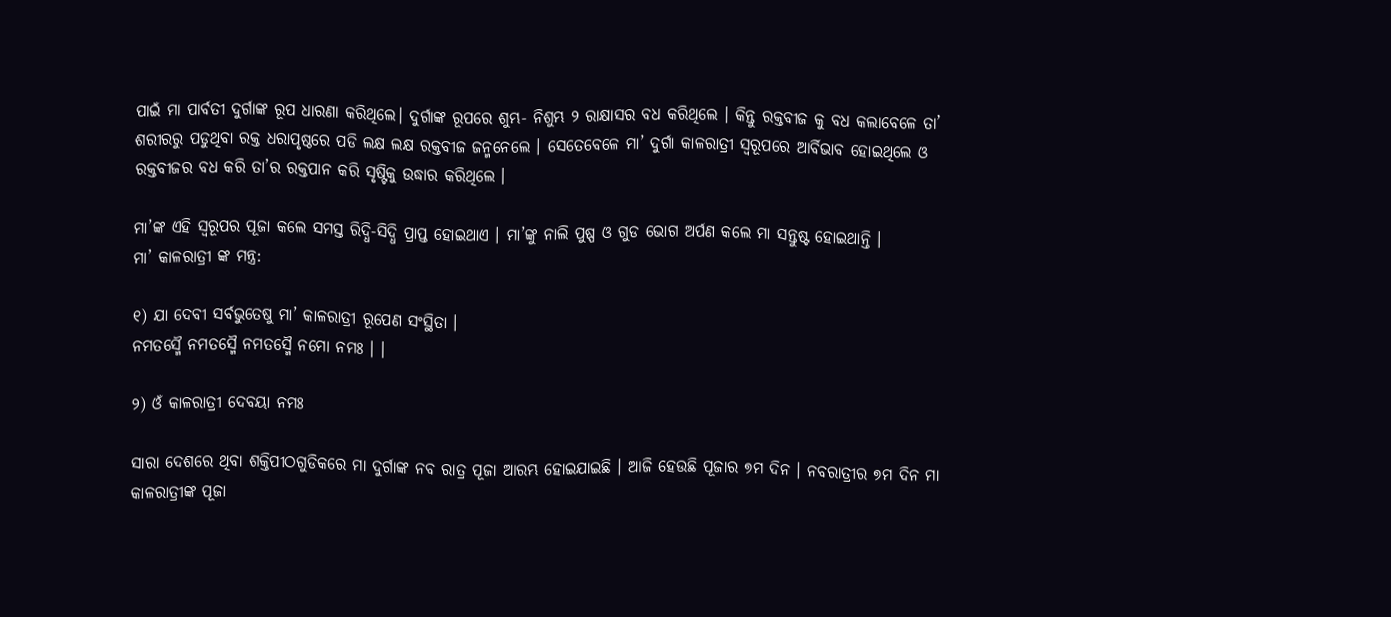ପାଇଁ ମା ପାର୍ବତୀ ଦୁର୍ଗାଙ୍କ ରୂପ ଧାରଣା କରିଥିଲେ। ଦୁର୍ଗାଙ୍କ ରୂପରେ ଶୁମ୍ଭ- ନିଶୁମ୍ଭ ୨ ରାକ୍ଷାସର ବଧ କରିଥିଲେ । କିନ୍ତୁ ରକ୍ତବୀଜ କୁ ବଧ କଲାବେଳେ ତା’ ଶରୀରରୁ ପଡୁଥିବା ରକ୍ତ ଧରାପୃଷ୍ଠରେ ପଡି ଲକ୍ଷ ଲକ୍ଷ ରକ୍ତବୀଜ ଜନ୍ମନେଲେ । ସେତେବେଳେ ମା’ ଦୁର୍ଗା କାଳରାତ୍ରୀ ସ୍ବରୂପରେ ଆର୍ବିଭାବ ହୋଇଥିଲେ ଓ ରକ୍ତବୀଜର ବଧ କରି ତା’ର ରକ୍ତପାନ କରି ସୃଷ୍ଟିକୁ ଉଦ୍ଧାର କରିଥିଲେ ।

ମା’ଙ୍କ ଏହି ସ୍ବରୂପର ପୂଜା କଲେ ସମସ୍ତ ରିଦ୍ଧି-ସିଦ୍ଧି ପ୍ରାପ୍ତ ହୋଇଥାଏ । ମା’ଙ୍କୁ ନାଲି ପୁଷ୍ପ ଓ ଗୁଡ ଭୋଗ ଅର୍ପଣ କଲେ ମା ସନ୍ତୁଷ୍ଟ ହୋଇଥାନ୍ତି ।
ମା’ କାଳରାତ୍ରୀ ଙ୍କ ମନ୍ତ୍ର:

୧) ଯା ଦେବୀ ସର୍ବଭୁତେଷୁ ମା’ କାଳରାତ୍ରୀ ରୂପେଣ ସଂସ୍ଥିତା ।
ନମତସ୍ମୈ ନମତସ୍ମୈ ନମତସ୍ମୈ ନମୋ ନମଃ । ।

୨) ଓଁ କାଳରାତ୍ରୀ ଦେବୟା ନମଃ

ସାରା ଦେଶରେ ଥିବା ଶକ୍ତିପୀଠଗୁଡିକରେ ମା ଦୁର୍ଗାଙ୍କ ନବ ରାତ୍ର ପୂଜା ଆରମ୍ଭ ହୋଇଯାଇଛି । ଆଜି ହେଉଛି ପୂଜାର ୭ମ ଦିନ । ନବରାତ୍ରୀର ୭ମ ଦିନ ମା କାଳରାତ୍ରୀଙ୍କ ପୂଜା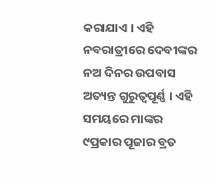କରାଯାଏ । ଏହି ନବରାତ୍ରୀରେ ଦେବୀଙ୍କର ନଅ ଦିନର ଉପବାସ ଅତ୍ୟନ୍ତ ଗୁରୁତ୍ୱପୂର୍ଣ୍ଣ । ଏହି ସମୟରେ ମାଙ୍କର ୯ପ୍ରକାର ପୂଜାର ବ୍ରତ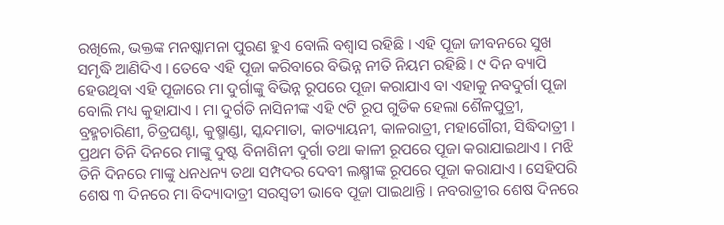ରଖିଲେ, ଭକ୍ତଙ୍କ ମନଷ୍କାମନା ପୁରଣ ହୁଏ ବୋଲି ବଶ୍ୱାସ ରହିଛି । ଏହି ପୂଜା ଜୀବନରେ ସୁଖ ସମୃଦ୍ଧି ଆଣିଦିଏ । ତେବେ ଏହି ପୂଜା କରିବାରେ ବିଭିନ୍ନ ନୀତି ନିୟମ ରହିଛି । ୯ ଦିନ ବ୍ୟାପି ହେଉଥିବା ଏହି ପୂଜାରେ ମା ଦୁର୍ଗାଙ୍କୁ ବିଭିନ୍ନ ରୂପରେ ପୂଜା କରାଯାଏ ବା ଏହାକୁ ନବଦୁର୍ଗା ପୂଜା ବୋଲି ମଧ୍ୟ କୁହାଯାଏ । ମା ଦୁର୍ଗତି ନାସିନୀଙ୍କ ଏହି ୯ଟି ରୂପ ଗୁଡିକ ହେଲା ଶୈଳପୁତ୍ରୀ, ବ୍ରହ୍ମଚାରିଣୀ, ଚିତ୍ରଘଣ୍ଟା, କୁଷ୍ମାଣ୍ଡା, ସ୍କନ୍ଦମାତା, କାତ୍ୟାୟନୀ, କାଳରାତ୍ରୀ, ମହାଗୌରୀ, ସିଦ୍ଧିଦାତ୍ରୀ । ପ୍ରଥମ ତିନି ଦିନରେ ମାଙ୍କୁ ଦୁଷ୍ଟ ବିନାଶିନୀ ଦୁର୍ଗା ତଥା କାଳୀ ରୂପରେ ପୂଜା କରାଯାଇଥାଏ । ମଝି ତିନି ଦିନରେ ମାଙ୍କୁ ଧନଧନ୍ୟ ତଥା ସମ୍ପଦର ଦେବୀ ଲକ୍ଷ୍ମୀଙ୍କ ରୂପରେ ପୂଜା କରାଯାଏ । ସେହିପରି ଶେଷ ୩ ଦିନରେ ମା ବିଦ୍ୟାଦାତ୍ରୀ ସରସ୍ୱତୀ ଭାବେ ପୂଜା ପାଇଥାନ୍ତି । ନବରାତ୍ରୀର ଶେଷ ଦିନରେ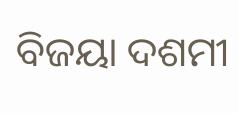ବିଜୟା ଦଶମୀ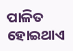ପାଳିତ ହୋଇଥାଏ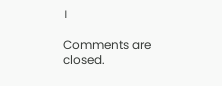।

Comments are closed.